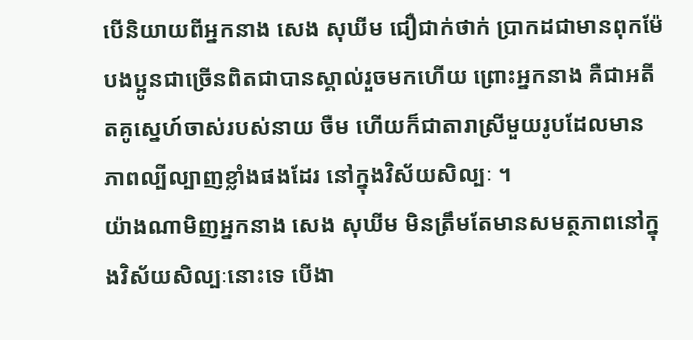បើនិយាយពីអ្នកនាង សេង សុឃីម ជឿជាក់ថាក់ ប្រាកដជាមានពុកម៉ែបងប្អូនជាច្រើនពិតជាបានស្គាល់រួចមកហើយ ព្រោះអ្នកនាង គឺជាអតីតគូស្នេហ៍ចាស់របស់នាយ ចឺម ហើយក៏ជាតារាស្រីមួយរូបដែលមានភាពល្បីល្បាញខ្លាំងផងដែរ នៅក្នុងវិស័យសិល្បៈ ។
យ៉ាងណាមិញអ្នកនាង សេង សុឃីម មិនត្រឹមតែមានសមត្ថភាពនៅក្នុងវិស័យសិល្បៈនោះទេ បើងា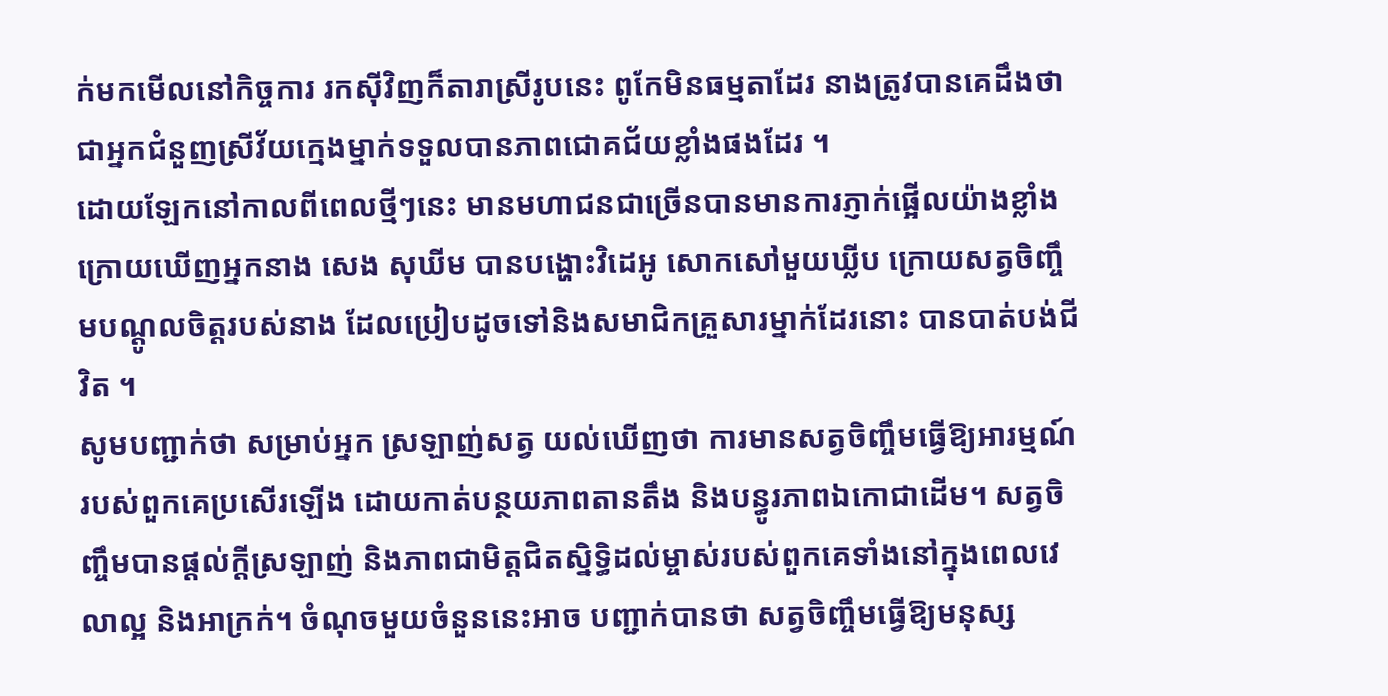ក់មកមើលនៅកិច្ចការ រកសុីវិញក៏តារាស្រីរូបនេះ ពូកែមិនធម្មតាដែរ នាងត្រូវបានគេដឹងថាជាអ្នកជំនួញស្រីវ័យក្មេងម្នាក់ទទួលបានភាពជោគជ័យខ្លាំងផងដែរ ។
ដោយឡែកនៅកាលពីពេលថ្មីៗនេះ មានមហាជនជាច្រើនបានមានការភ្ញាក់ផ្អើលយ៉ាងខ្លាំង ក្រោយឃើញអ្នកនាង សេង សុឃីម បានបង្ហោះវិដេអូ សោកសៅមួយឃ្លីប ក្រោយសត្វចិញ្ចឹមបណ្តូលចិត្តរបស់នាង ដែលប្រៀបដូចទៅនិងសមាជិកគ្រួសារម្នាក់ដែរនោះ បានបាត់បង់ជីវិត ។
សូមបញ្ជាក់ថា សម្រាប់អ្នក ស្រឡាញ់សត្វ យល់ឃើញថា ការមានសត្វចិញ្ចឹមធ្វើឱ្យអារម្មណ៍របស់ពួកគេប្រសើរឡើង ដោយកាត់បន្ថយភាពតានតឹង និងបន្ធូរភាពឯកោជាដើម។ សត្វចិញ្ចឹមបានផ្តល់ក្តីស្រឡាញ់ និងភាពជាមិត្តជិតស្និទ្ធិដល់ម្ចាស់របស់ពួកគេទាំងនៅក្នុងពេលវេលាល្អ និងអាក្រក់។ ចំណុចមួយចំនួននេះអាច បញ្ជាក់បានថា សត្វចិញ្ចឹមធ្វើឱ្យមនុស្ស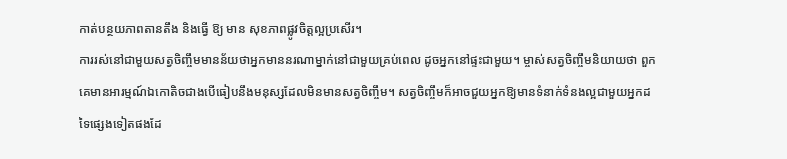កាត់បន្ថយភាពតានតឹង និងធ្វើ ឱ្យ មាន សុខភាពផ្លូវចិត្តល្អប្រសើរ។
ការរស់នៅជាមួយសត្វចិញ្ចឹមមានន័យថាអ្នកមាននរណាម្នាក់នៅជាមួយគ្រប់ពេល ដូចអ្នកនៅផ្ទះជាមួយ។ ម្ចាស់សត្វចិញ្ចឹមនិយាយថា ពួកគេមានអារម្មណ៍ឯកោតិចជាងបើធៀបនឹងមនុស្សដែលមិនមានសត្វចិញ្ចឹម។ សត្វចិញ្ចឹមក៏អាចជួយអ្នកឱ្យមានទំនាក់ទំនងល្អជាមួយអ្នកដទៃផ្សេងទៀតផងដែ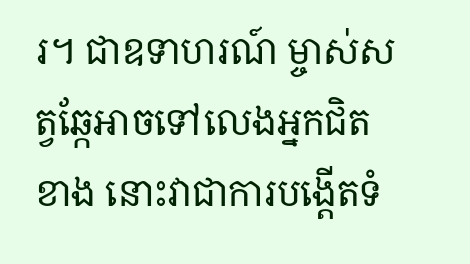រ។ ជាឧទាហរណ៍ ម្ចាស់សត្វឆ្កែអាចទៅលេងអ្នកជិតខាង នោះវាជាការបង្ដើតទំ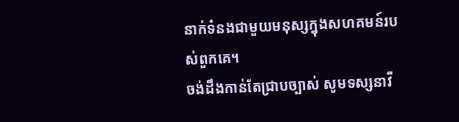នាក់ទំនងជាមួយមនុស្សក្នុងសហគមន៍របស់ពួកគេ។
ចង់ដឹងកាន់តែជ្រាបច្បាស់ សូមទស្សនាវី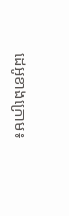ដេអូខាងក្រោម៖